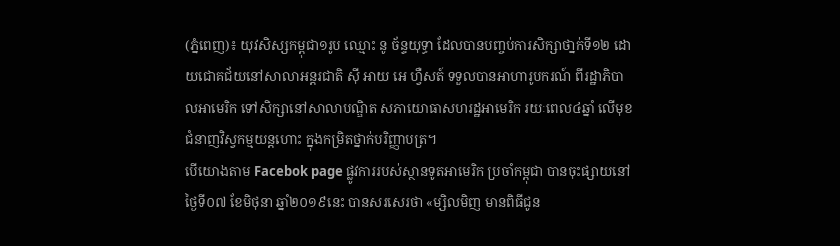(ភ្នំពេញ)៖ យុវសិស្សកម្ពុជា១រូប ឈ្មោះ នូ ច័ន្ទយុទ្ធា ដែលបានបញ្ចប់ការសិក្សាថា្នក់ទី១២ ដោយជោគជ័យនៅសាលាអន្តរជាតិ ស៊ី អាយ អេ ហ្វឺសត៍ ទទួលបានអាហារូបករណ៍ ពីរដ្ឋាភិបាលអាមេរិក ទៅសិក្សានៅសាលាបណ្ឌិត សភាយោធាសហរដ្ឋអាមេរិក រយៈពេល៤ឆ្នាំ លើមុខជំនាញវិស្វកម្មយន្តហោះ ក្នុងកម្រិតថ្នាក់បរិញ្ញាបត្រ។
បើយោងតាម Facebok page ផ្លូវការរបស់ស្ថានទូតអាមេរិក ប្រចាំកម្ពុជា បានចុះផ្សាយនៅថ្ងៃទី០៧ ខែមិថុនា ឆ្នាំ២០១៩នេះ បានសរសេរថា «ម្សិលមិញ មានពិធីជូន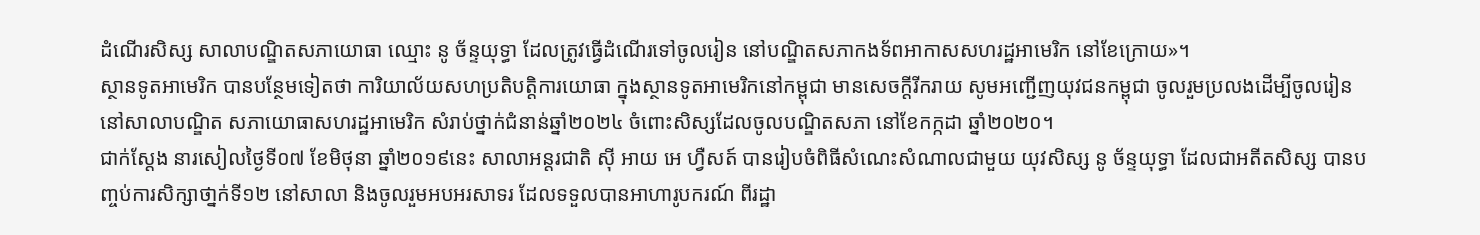ដំណើរសិស្ស សាលាបណ្ឌិតសភាយោធា ឈ្មោះ នូ ច័ន្ទយុទ្ធា ដែលត្រូវធ្វើដំណើរទៅចូលរៀន នៅបណ្ឌិតសភាកងទ័ពអាកាសសហរដ្ឋអាមេរិក នៅខែក្រោយ»។
ស្ថានទូតអាមេរិក បានបន្ថែមទៀតថា ការិយាល័យសហប្រតិបត្តិការយោធា ក្នុងស្ថានទូតអាមេរិកនៅកម្ពុជា មានសេចក្តីរីករាយ សូមអញ្ជើញយុវជនកម្ពុជា ចូលរួមប្រលងដើម្បីចូលរៀន នៅសាលាបណ្ឌិត សភាយោធាសហរដ្ឋអាមេរិក សំរាប់ថ្នាក់ជំនាន់ឆ្នាំ២០២៤ ចំពោះសិស្សដែលចូលបណ្ឌិតសភា នៅខែកក្កដា ឆ្នាំ២០២០។
ជាក់ស្ដែង នារសៀលថ្ងៃទី០៧ ខែមិថុនា ឆ្នាំ២០១៩នេះ សាលាអន្តរជាតិ ស៊ី អាយ អេ ហ្វឺសត៍ បានរៀបចំពិធីសំណេះសំណាលជាមួយ យុវសិស្ស នូ ច័ន្ទយុទ្ធា ដែលជាអតីតសិស្ស បានបញ្ចប់ការសិក្សាថា្នក់ទី១២ នៅសាលា និងចូលរួមអបអរសាទរ ដែលទទួលបានអាហារូបករណ៍ ពីរដ្ឋា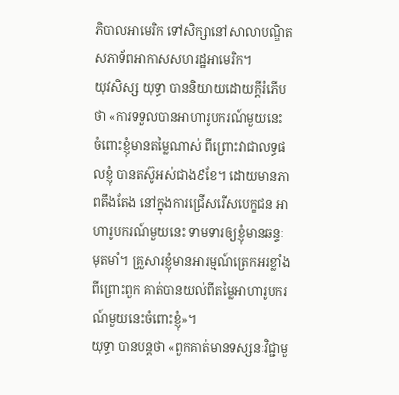ភិបាលអាមេរិក ទៅសិក្សានៅសាលាបណ្ឌិត សភាទ័ពអាកាសសហរដ្ឋអាមេរិក។
យុវសិស្ស យុទ្ធា បាននិយាយដោយក្តីរំភើបថា «ការទទួលបានអាហារូបករណ៍មួយនេះ ចំពោះខ្ញុំមានតម្លៃណាស់ ពីព្រោះវាជាលទ្ធផលខ្ញុំ បានតស៊ូអស់ជាង៩ខែ។ ដោយមានភាពតឹងតែង នៅក្នុងការជ្រើសរើសបេក្ខជន អាហារូបករណ៍មួយនេះ ទាមទារឲ្យខ្ញុំមានឆន្ទៈមុតមាំ។ គ្រួសារខ្ញុំមានអារម្មណ៍ត្រេកអរខ្លាំង ពីព្រោះពួក គាត់បានយល់ពីតម្លៃអាហារូបករណ៍មួយនេះចំពោះខ្ញុំ»។
យុទ្ធា បានបន្ដថា «ពួកគាត់មានទស្សនៈវិជ្ជាមួ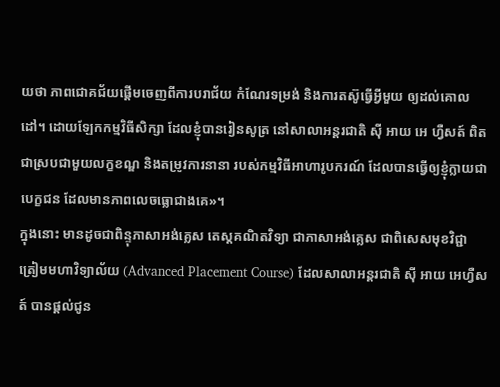យថា ភាពជោគជ័យផ្តើមចេញពីការបរាជ័យ កំណែរទម្រង់ និងការតស៊ូធ្វើអ្វីមួយ ឲ្យដល់គោលដៅ។ ដោយឡែកកម្មវិធីសិក្សា ដែលខ្ញុំបានរៀនសូត្រ នៅសាលាអន្តរជាតិ ស៊ី អាយ អេ ហ្វឺសត៍ ពិតជាស្របជាមួយលក្ខខណ្ឌ និងតម្រូវការនានា របស់កម្មវិធីអាហារូបករណ៍ ដែលបានធ្វើឲ្យខ្ញុំក្លាយជាបេក្ខជន ដែលមានភាពលេចធ្លោជាងគេ»។
ក្នុងនោះ មានដូចជាពិន្ទុភាសាអង់គ្លេស តេស្តគណិតវិទ្យា ជាភាសាអង់គ្លេស ជាពិសេសមុខវិជ្ជា ត្រៀមមហាវិទ្យាល័យ (Advanced Placement Course) ដែលសាលាអន្តរជាតិ ស៊ី អាយ អេហ្វឺសត៍ បានផ្តល់ជូន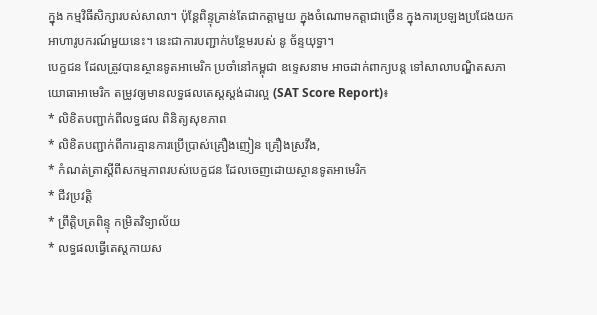ក្នុង កម្មវិធីសិក្សារបស់សាលា។ ប៉ុន្តែពិន្ទុគ្រាន់តែជាកត្តាមួយ ក្នុងចំណោមកត្តាជាច្រើន ក្នុងការប្រឡងប្រជែងយកអាហារូបករណ៍មួយនេះ។ នេះជាការបញ្ជាក់បន្ថែមរបស់ នូ ច័ន្ទយុទ្ធា។
បេក្ខជន ដែលត្រូវបានស្ថានទូតអាមេរិក ប្រចាំនៅកម្ពុជា ឧទ្ទេសនាម អាចដាក់ពាក្យបន្ត ទៅសាលាបណ្ឌិតសភាយោធាអាមេរិក តម្រូវឲ្យមានលទ្ធផលតេស្តស្តង់ដារល្អ (SAT Score Report)៖
* លិខិតបញ្ជាក់ពីលទ្ធផល ពិនិត្យសុខភាព
* លិខិតបញ្ជាក់ពីការគ្មានការប្រើប្រាស់គ្រឿងញៀន គ្រឿងស្រវឹង,
* កំណត់ត្រាស្តីពីសកម្មភាពរបស់បេក្ខជន ដែលចេញដោយស្ថានទូតអាមេរិក
* ជីវប្រវត្តិ
* ព្រឹត្តិបត្រពិន្ទុ កម្រិតវិទ្យាល័យ
* លទ្ធផលធ្វើតេស្តកាយស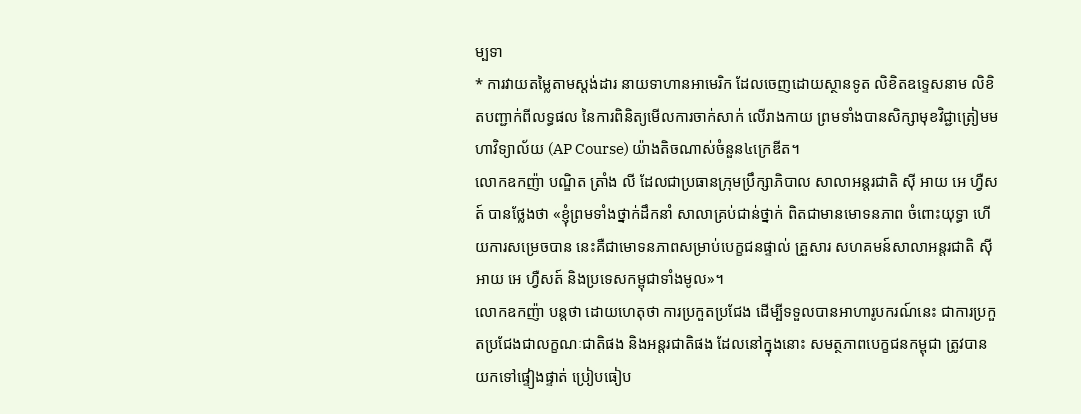ម្បទា
* ការវាយតម្លៃតាមស្តង់ដារ នាយទាហានអាមេរិក ដែលចេញដោយស្ថានទូត លិខិតឧទ្ទេសនាម លិខិតបញ្ជាក់ពីលទ្ធផល នៃការពិនិត្យមើលការចាក់សាក់ លើរាងកាយ ព្រមទាំងបានសិក្សាមុខវិជ្ជាត្រៀមមហាវិទ្យាល័យ (AP Course) យ៉ាងតិចណាស់ចំនួន៤ក្រេឌីត។
លោកឧកញ៉ា បណ្ឌិត ត្រាំង លី ដែលជាប្រធានក្រុមប្រឹក្សាភិបាល សាលាអន្តរជាតិ ស៊ី អាយ អេ ហ្វឺសត៍ បានថ្លែងថា «ខ្ញុំព្រមទាំងថ្នាក់ដឹកនាំ សាលាគ្រប់ជាន់ថ្នាក់ ពិតជាមានមោទនភាព ចំពោះយុទ្ធា ហើយការសម្រេចបាន នេះគឺជាមោទនភាពសម្រាប់បេក្ខជនផ្ទាល់ គ្រួសារ សហគមន៍សាលាអន្តរជាតិ ស៊ី អាយ អេ ហ្វឺសត៍ និងប្រទេសកម្ពុជាទាំងមូល»។
លោកឧកញ៉ា បន្ដថា ដោយហេតុថា ការប្រកួតប្រជែង ដើម្បីទទួលបានអាហារូបករណ៍នេះ ជាការប្រកួតប្រជែងជាលក្ខណៈជាតិផង និងអន្តរជាតិផង ដែលនៅក្នុងនោះ សមត្ថភាពបេក្ខជនកម្ពុជា ត្រូវបានយកទៅផ្ទៀងផ្ទាត់ ប្រៀបធៀប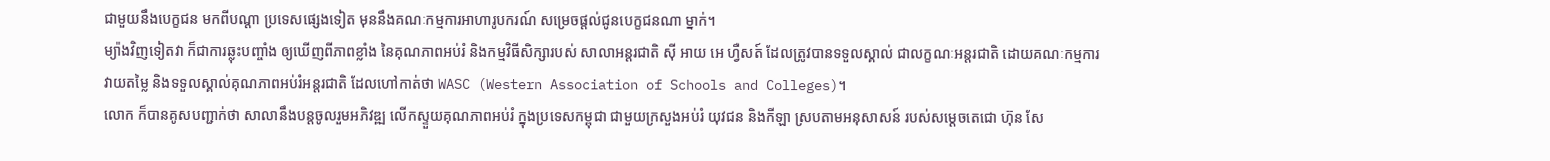ជាមួយនឹងបេក្ខជន មកពីបណ្តា ប្រទេសផ្សេងទៀត មុននឹងគណៈកម្មការអាហារូបករណ៍ សម្រេចផ្តល់ជូនបេក្ខជនណា ម្នាក់។
ម្យ៉ាងវិញទៀតវា ក៏ជាការឆ្លុះបញ្ចាំង ឲ្យឃើញពីភាពខ្លាំង នៃគុណភាពអប់រំ និងកម្មវិធីសិក្សារបស់ សាលាអន្តរជាតិ ស៊ី អាយ អេ ហ្វឺសត៍ ដែលត្រូវបានទទួលស្គាល់ ជាលក្ខណៈអន្តរជាតិ ដោយគណៈកម្មការវាយតម្លៃ និងទទួលស្គាល់គុណភាពអប់រំអន្តរជាតិ ដែលហៅកាត់ថា WASC (Western Association of Schools and Colleges)។
លោក ក៏បានគូសបញ្ជាក់ថា សាលានឹងបន្តចូលរួមអភិវឌ្ឍ លើកស្ទួយគុណភាពអប់រំ ក្នុងប្រទេសកម្ពុជា ជាមួយក្រសួងអប់រំ យុវជន និងកីឡា ស្របតាមអនុសាសន៍ របស់សម្តេចតេជោ ហ៊ុន សែ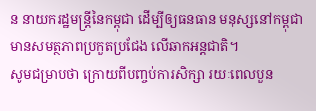ន នាយករដ្ឋមន្ត្រីនៃកម្ពុជា ដើម្បីឲ្យធនធាន មនុស្សនៅកម្ពុជា មានសមត្ថភាពប្រកួតប្រជែង លើឆាកអន្តជាតិ។
សូមជម្រាបថា ក្រោយពីបញ្ចប់ការសិក្សា រយៈពេលបួន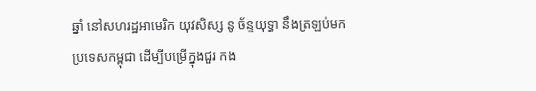ឆ្នាំ នៅសហរដ្ឋអាមេរិក យុវសិស្ស នូ ច័ន្ទយុទ្ធា នឹងត្រឡប់មកប្រទេសកម្ពុជា ដើម្បីបម្រើក្នុងជួរ កង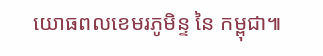យោធពលខេមរភូមិន្ទ នៃ កម្ពុជា៕